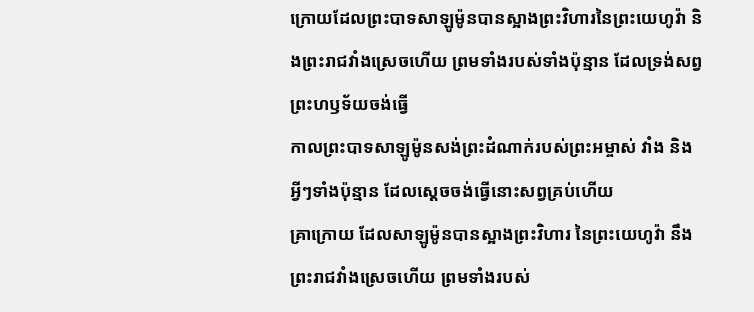ក្រោយដែលព្រះបាទសាឡូម៉ូនបានស្អាងព្រះវិហារនៃព្រះយេហូវ៉ា និងព្រះរាជវាំងស្រេចហើយ ព្រមទាំងរបស់ទាំងប៉ុន្មាន ដែលទ្រង់សព្វព្រះហឫទ័យចង់ធ្វើ
កាលព្រះបាទសាឡូម៉ូនសង់ព្រះដំណាក់របស់ព្រះអម្ចាស់ វាំង និងអ្វីៗទាំងប៉ុន្មាន ដែលស្ដេចចង់ធ្វើនោះសព្វគ្រប់ហើយ
គ្រាក្រោយ ដែលសាឡូម៉ូនបានស្អាងព្រះវិហារ នៃព្រះយេហូវ៉ា នឹងព្រះរាជវាំងស្រេចហើយ ព្រមទាំងរបស់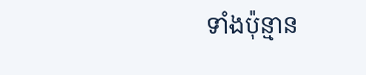ទាំងប៉ុន្មាន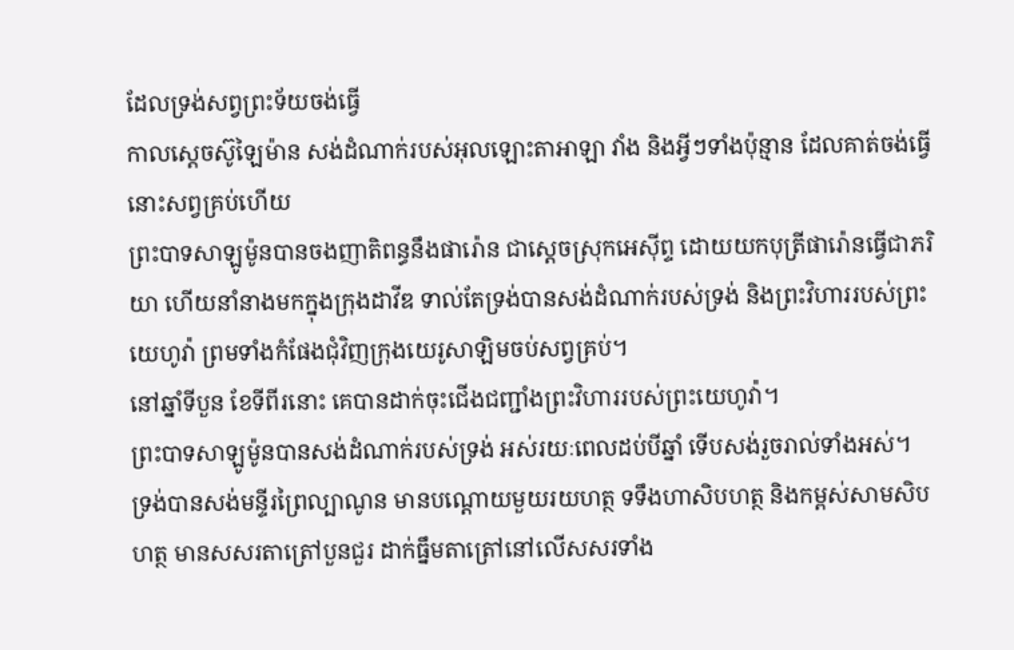ដែលទ្រង់សព្វព្រះទ័យចង់ធ្វើ
កាលស្តេចស៊ូឡៃម៉ាន សង់ដំណាក់របស់អុលឡោះតាអាឡា វាំង និងអ្វីៗទាំងប៉ុន្មាន ដែលគាត់ចង់ធ្វើនោះសព្វគ្រប់ហើយ
ព្រះបាទសាឡូម៉ូនបានចងញាតិពន្ធនឹងផារ៉ោន ជាស្តេចស្រុកអេស៊ីព្ទ ដោយយកបុត្រីផារ៉ោនធ្វើជាភរិយា ហើយនាំនាងមកក្នុងក្រុងដាវីឌ ទាល់តែទ្រង់បានសង់ដំណាក់របស់ទ្រង់ និងព្រះវិហាររបស់ព្រះយេហូវ៉ា ព្រមទាំងកំផែងជុំវិញក្រុងយេរូសាឡិមចប់សព្វគ្រប់។
នៅឆ្នាំទីបួន ខែទីពីរនោះ គេបានដាក់ចុះជើងជញ្ជាំងព្រះវិហាររបស់ព្រះយេហូវ៉ា។
ព្រះបាទសាឡូម៉ូនបានសង់ដំណាក់របស់ទ្រង់ អស់រយៈពេលដប់បីឆ្នាំ ទើបសង់រួចរាល់ទាំងអស់។
ទ្រង់បានសង់មន្ទីរព្រៃល្បាណូន មានបណ្តោយមួយរយហត្ថ ទទឹងហាសិបហត្ថ និងកម្ពស់សាមសិបហត្ថ មានសសរតាត្រៅបួនជួរ ដាក់ធ្នឹមតាត្រៅនៅលើសសរទាំង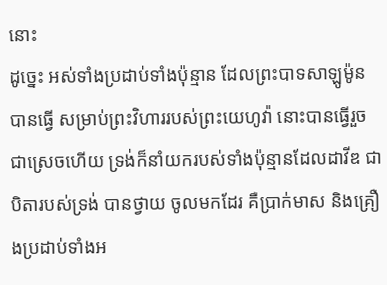នោះ
ដូច្នេះ អស់ទាំងប្រដាប់ទាំងប៉ុន្មាន ដែលព្រះបាទសាឡូម៉ូនបានធ្វើ សម្រាប់ព្រះវិហាររបស់ព្រះយេហូវ៉ា នោះបានធ្វើរួចជាស្រេចហើយ ទ្រង់ក៏នាំយករបស់ទាំងប៉ុន្មានដែលដាវីឌ ជាបិតារបស់ទ្រង់ បានថ្វាយ ចូលមកដែរ គឺប្រាក់មាស និងគ្រឿងប្រដាប់ទាំងអ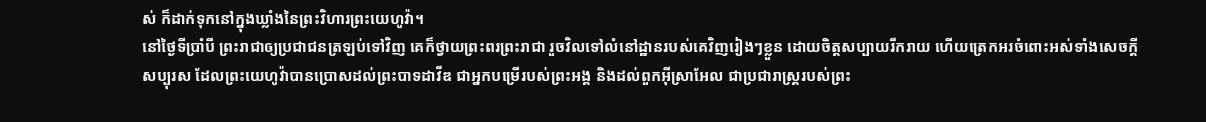ស់ ក៏ដាក់ទុកនៅក្នុងឃ្លាំងនៃព្រះវិហារព្រះយេហូវ៉ា។
នៅថ្ងៃទីប្រាំបី ព្រះរាជាឲ្យប្រជាជនត្រឡប់ទៅវិញ គេក៏ថ្វាយព្រះពរព្រះរាជា រួចវិលទៅលំនៅដ្ឋានរបស់គេវិញរៀងៗខ្លួន ដោយចិត្តសប្បាយរីករាយ ហើយត្រេកអរចំពោះអស់ទាំងសេចក្ដីសប្បុរស ដែលព្រះយេហូវ៉ាបានប្រោសដល់ព្រះបាទដាវីឌ ជាអ្នកបម្រើរបស់ព្រះអង្គ និងដល់ពួកអ៊ីស្រាអែល ជាប្រជារាស្ត្ររបស់ព្រះ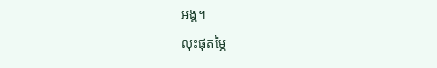អង្គ។
លុះផុតម្ភៃ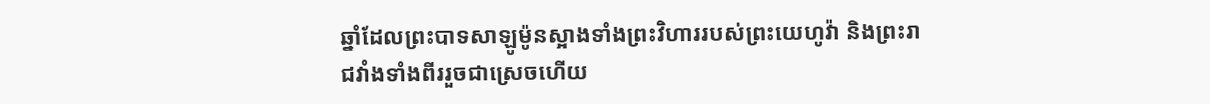ឆ្នាំដែលព្រះបាទសាឡូម៉ូនស្អាងទាំងព្រះវិហាររបស់ព្រះយេហូវ៉ា និងព្រះរាជវាំងទាំងពីររួចជាស្រេចហើយ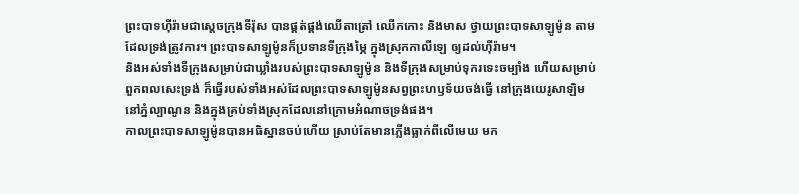ព្រះបាទហ៊ីរ៉ាមជាស្តេចក្រុងទីរ៉ុស បានផ្គត់ផ្គង់ឈើតាត្រៅ ឈើកកោះ និងមាស ថ្វាយព្រះបាទសាឡូម៉ូន តាមដែលទ្រង់ត្រូវការ។ ព្រះបាទសាឡូម៉ូនក៏ប្រទានទីក្រុងម្ភៃ ក្នុងស្រុកកាលីឡេ ឲ្យដល់ហ៊ីរ៉ាម។
និងអស់ទាំងទីក្រុងសម្រាប់ជាឃ្លាំងរបស់ព្រះបាទសាឡូម៉ូន និងទីក្រុងសម្រាប់ទុករទេះចម្បាំង ហើយសម្រាប់ពួកពលសេះទ្រង់ ក៏ធ្វើរបស់ទាំងអស់ដែលព្រះបាទសាឡូម៉ូនសព្វព្រះហឫទ័យចង់ធ្វើ នៅក្រុងយេរូសាឡិម នៅភ្នំល្បាណូន និងក្នុងគ្រប់ទាំងស្រុកដែលនៅក្រោមអំណាចទ្រង់ផង។
កាលព្រះបាទសាឡូម៉ូនបានអធិស្ឋានចប់ហើយ ស្រាប់តែមានភ្លើងធ្លាក់ពីលើមេឃ មក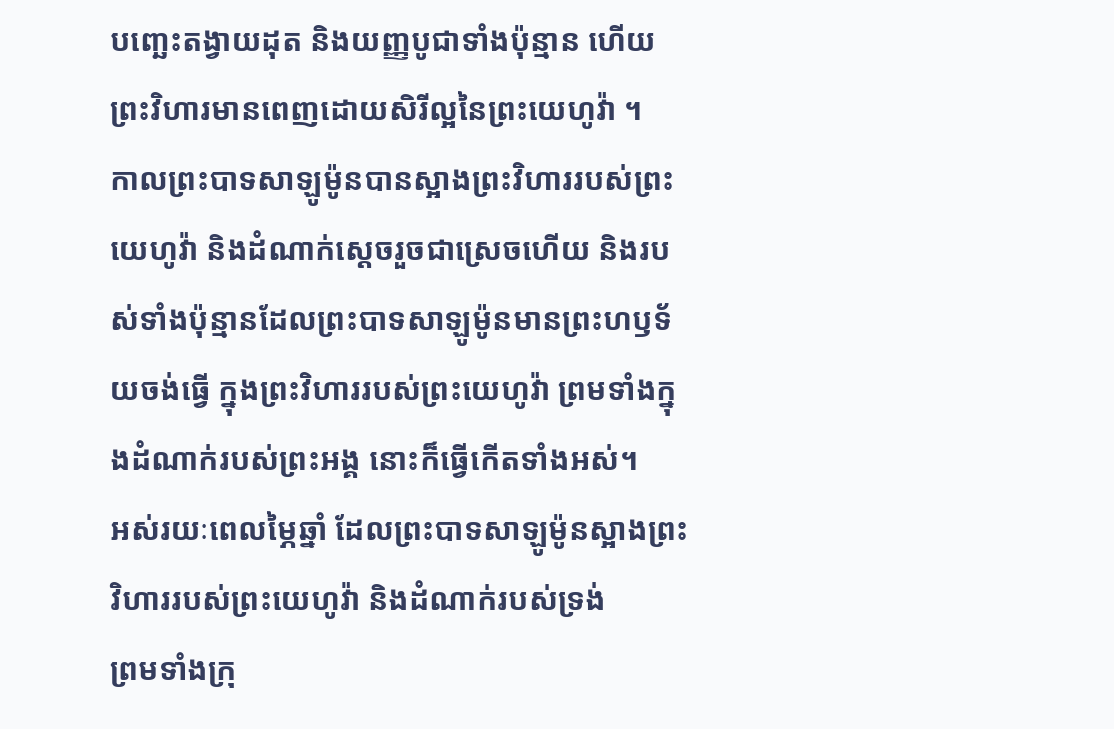បញ្ឆេះតង្វាយដុត និងយញ្ញបូជាទាំងប៉ុន្មាន ហើយព្រះវិហារមានពេញដោយសិរីល្អនៃព្រះយេហូវ៉ា ។
កាលព្រះបាទសាឡូម៉ូនបានស្អាងព្រះវិហាររបស់ព្រះយេហូវ៉ា និងដំណាក់ស្តេចរួចជាស្រេចហើយ និងរបស់ទាំងប៉ុន្មានដែលព្រះបាទសាឡូម៉ូនមានព្រះហឫទ័យចង់ធ្វើ ក្នុងព្រះវិហាររបស់ព្រះយេហូវ៉ា ព្រមទាំងក្នុងដំណាក់របស់ព្រះអង្គ នោះក៏ធ្វើកើតទាំងអស់។
អស់រយៈពេលម្ភៃឆ្នាំ ដែលព្រះបាទសាឡូម៉ូនស្អាងព្រះវិហាររបស់ព្រះយេហូវ៉ា និងដំណាក់របស់ទ្រង់
ព្រមទាំងក្រុ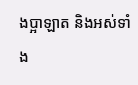ងប្អាឡាត និងអស់ទាំង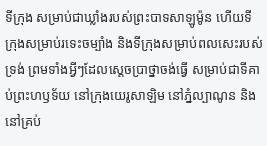ទីក្រុង សម្រាប់ជាឃ្លាំងរបស់ព្រះបាទសាឡូម៉ូន ហើយទីក្រុងសម្រាប់រទេះចម្បាំង និងទីក្រុងសម្រាប់ពលសេះរបស់ទ្រង់ ព្រមទាំងអ្វីៗដែលស្តេចប្រាថ្នាចង់ធ្វើ សម្រាប់ជាទីគាប់ព្រះហឫទ័យ នៅក្រុងយេរូសាឡិម នៅភ្នំល្បាណូន និងនៅគ្រប់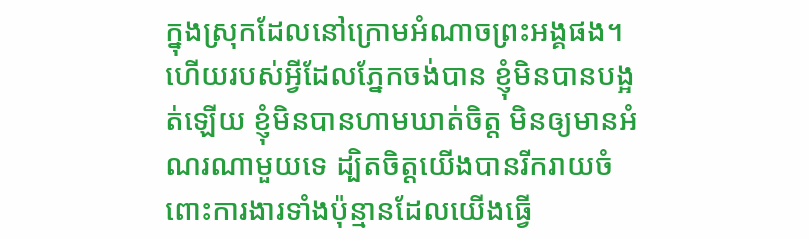ក្នុងស្រុកដែលនៅក្រោមអំណាចព្រះអង្គផង។
ហើយរបស់អ្វីដែលភ្នែកចង់បាន ខ្ញុំមិនបានបង្អត់ឡើយ ខ្ញុំមិនបានហាមឃាត់ចិត្ត មិនឲ្យមានអំណរណាមួយទេ ដ្បិតចិត្តយើងបានរីករាយចំពោះការងារទាំងប៉ុន្មានដែលយើងធ្វើ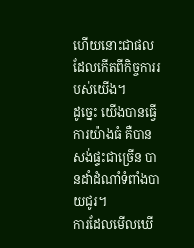ហើយនោះជាផលដែលកើតពីកិច្ចការរបស់យើង។
ដូច្នេះ យើងបានធ្វើការយ៉ាងធំ គឺបានសង់ផ្ទះជាច្រើន បានដាំដំណាំទំពាំងបាយជូរ។
ការដែលមើលឃើ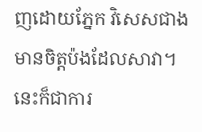ញដោយភ្នែក វិសេសជាងមានចិត្តប៉ងដែលសាវា។ នេះក៏ជាការ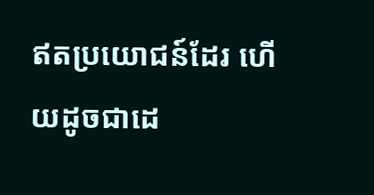ឥតប្រយោជន៍ដែរ ហើយដូចជាដេ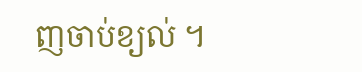ញចាប់ខ្យល់ ។